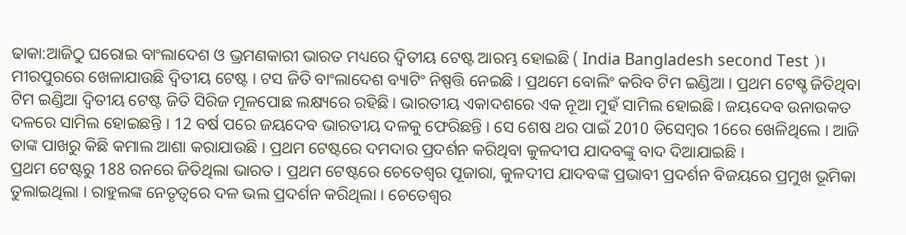ଢାକା:ଆଜିଠୁ ଘରୋଇ ବାଂଲାଦେଶ ଓ ଭ୍ରମଣକାରୀ ଭାରତ ମଧ୍ୟରେ ଦ୍ବିତୀୟ ଟେଷ୍ଟ ଆରମ୍ଭ ହୋଇଛି ( India Bangladesh second Test )। ମୀରପୁରରେ ଖେଳାଯାଉଛି ଦ୍ବିତୀୟ ଟେଷ୍ଟ । ଟସ ଜିତି ବାଂଲାଦେଶ ବ୍ୟାଟିଂ ନିଷ୍ପତ୍ତି ନେଇଛି । ପ୍ରଥମେ ବୋଲିଂ କରିବ ଟିମ ଇଣ୍ଡିଆ । ପ୍ରଥମ ଟେଷ୍ଚ ଜିତିଥିବା ଟିମ ଇଣ୍ଡିଆ ଦ୍ବିତୀୟ ଟେଷ୍ଟ ଜିତି ସିରିଜ ମୂଳପୋଛ ଲକ୍ଷ୍ୟରେ ରହିଛି । ଭାରତୀୟ ଏକାଦଶରେ ଏକ ନୂଆ ମୁହଁ ସାମିଲ ହୋଇଛି । ଜୟଦେବ ଉନାଉକତ ଦଳରେ ସାମିଲ ହୋଇଛନ୍ତି । 12 ବର୍ଷ ପରେ ଜୟଦେବ ଭାରତୀୟ ଦଳକୁ ଫେରିଛନ୍ତି । ସେ ଶେଷ ଥର ପାଇଁ 2010 ଡିସେମ୍ବର 16ରେ ଖେଳିଥିଲେ । ଆଜି ତାଙ୍କ ପାଖରୁ କିଛି କମାଲ ଆଶା କରାଯାଉଛି । ପ୍ରଥମ ଟେଷ୍ଟରେ ଦମଦାର ପ୍ରଦର୍ଶନ କରିଥିବା କୁଳଦୀପ ଯାଦବଙ୍କୁ ବାଦ ଦିଆଯାଇଛି ।
ପ୍ରଥମ ଟେଷ୍ଟରୁ 188 ରନରେ ଜିତିଥିଲା ଭାରତ । ପ୍ରଥମ ଟେଷ୍ଟରେ ଚେତେଶ୍ବର ପୂଜାରା, କୁଳଦୀପ ଯାଦବଙ୍କ ପ୍ରଭାବୀ ପ୍ରଦର୍ଶନ ବିଜୟରେ ପ୍ରମୁଖ ଭୂମିକା ତୁଲାଇଥିଲା । ରାହୁଲଙ୍କ ନେତୃତ୍ବରେ ଦଳ ଭଲ ପ୍ରଦର୍ଶନ କରିଥିଲା । ଚେତେଶ୍ବର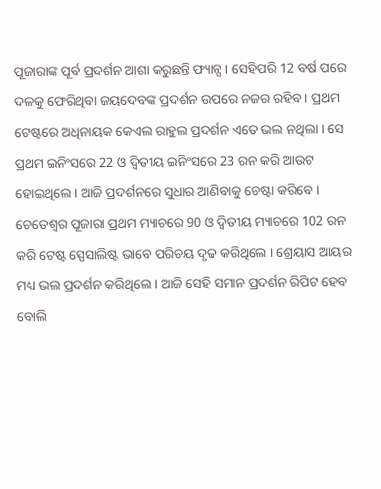ପୂଜାରାଙ୍କ ପୂର୍ବ ପ୍ରଦର୍ଶନ ଆଶା କରୁଛନ୍ତି ଫ୍ୟାନ୍ସ । ସେହିପରି 12 ବର୍ଷ ପରେ ଦଳକୁ ଫେରିଥିବା ଜୟଦେବଙ୍କ ପ୍ରଦର୍ଶନ ଉପରେ ନଜର ରହିବ । ପ୍ରଥମ ଟେଷ୍ଟରେ ଅଧିନାୟକ କେଏଲ ରାହୁଲ ପ୍ରଦର୍ଶନ ଏତେ ଭଲ ନଥିଲା । ସେ ପ୍ରଥମ ଇନିଂସରେ 22 ଓ ଦ୍ବିତୀୟ ଇନିଂସରେ 23 ରନ କରି ଆଉଟ ହୋଇଥିଲେ । ଆଜି ପ୍ରଦର୍ଶନରେ ସୁଧାର ଆଣିବାକୁ ଚେଷ୍ଟା କରିବେ । ଚେତେଶ୍ବର ପୂଜାରା ପ୍ରଥମ ମ୍ୟାଚରେ 90 ଓ ଦ୍ବିତୀୟ ମ୍ୟାଚରେ 102 ରନ କରି ଟେଷ୍ଟ ସ୍ପେସାଲିଷ୍ଟ ଭାବେ ପରିଚୟ ଦୃଢ କରିଥିଲେ । ଶ୍ରେୟାସ ଆୟର ମଧ୍ୟ ଭଲ ପ୍ରଦର୍ଶନ କରିଥିଲେ । ଆଜି ସେହି ସମାନ ପ୍ରଦର୍ଶନ ରିପିଟ ହେବ ବୋଲି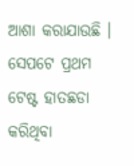ଆଶା କରାଯାଉଛି । ସେପଟେ ପ୍ରଥମ ଟେଷ୍ଟ ହାତଛଡା କରିଥିବା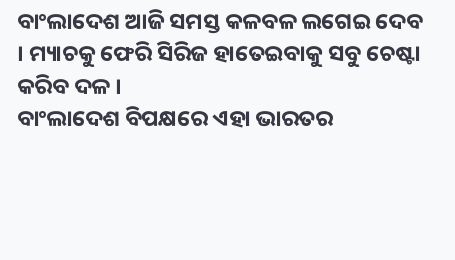ବାଂଲାଦେଶ ଆଜି ସମସ୍ତ କଳବଳ ଲଗେଇ ଦେବ । ମ୍ୟାଚକୁ ଫେରି ସିରିଜ ହାତେଇବାକୁ ସବୁ ଚେଷ୍ଟା କରିବ ଦଳ ।
ବାଂଲାଦେଶ ବିପକ୍ଷରେ ଏହା ଭାରତର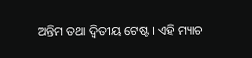ଅନ୍ତିମ ତଥା ଦ୍ବିତୀୟ ଟେଷ୍ଟ । ଏହି ମ୍ୟାଚ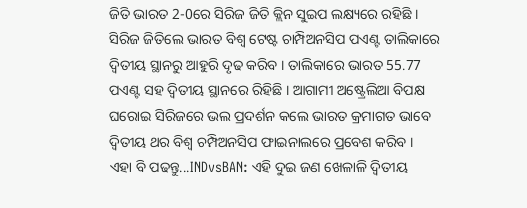ଜିତି ଭାରତ 2-0ରେ ସିରିଜ ଜିତି କ୍ଲିନ ସୁଇପ ଲକ୍ଷ୍ୟରେ ରହିଛି । ସିରିଜ ଜିତିଲେ ଭାରତ ବିଶ୍ବ ଟେଷ୍ଟ ଚାମ୍ପିଅନସିପ ପଏଣ୍ଟ ତାଲିକାରେ ଦ୍ବିତୀୟ ସ୍ଥାନରୁ ଆହୁରି ଦୃଢ କରିବ । ତାଲିକାରେ ଭାରତ 55.77 ପଏଣ୍ଟ ସହ ଦ୍ବିତୀୟ ସ୍ଥାନରେ ରିହିଛି । ଆଗାମୀ ଅଷ୍ଟ୍ରେଲିଆ ବିପକ୍ଷ ଘରୋଇ ସିରିଜରେ ଭଲ ପ୍ରଦର୍ଶନ କଲେ ଭାରତ କ୍ରମାଗତ ଭାବେ ଦ୍ବିତୀୟ ଥର ବିଶ୍ବ ଚମ୍ପିଅନସିପ ଫାଇନାଲରେ ପ୍ରବେଶ କରିବ ।
ଏହା ବି ପଢନ୍ତୁ...INDvsBAN: ଏହି ଦୁଇ ଜଣ ଖେଳାଳି ଦ୍ୱିତୀୟ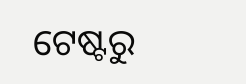ଟେଷ୍ଟରୁ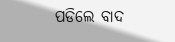ପଡିଲେ ବାଦ